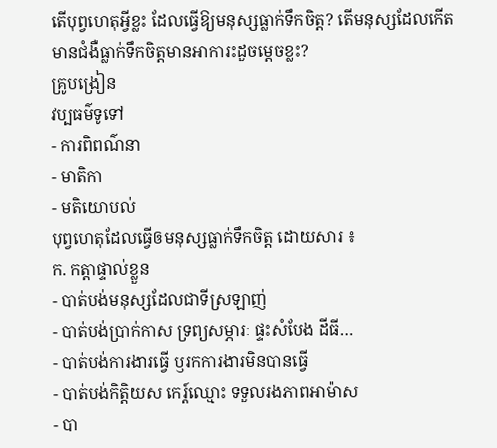តើបុព្វហេតុអ្វីខ្លះ ដែលធ្វើឱ្យមនុស្សធ្លាក់ទឹកចិត្ត? តើមនុស្សដែលកើតមានជំងឺធ្លាក់ទឹកចិត្តមានអាការះដួចម្តេចខ្លះ?
គ្រូបង្រៀន
វប្បធម៌ទូទៅ
- ការពិពណ៌នា
- មាតិកា
- មតិយោបល់
បុព្វហេតុដែលធ្វើឲមនុស្សធ្លាក់ទឹកចិត្ត ដោយសារ ៖
ក. កត្តាផ្ទាល់ខ្លួន
- បាត់បង់មនុស្សដែលជាទីស្រឡាញ់
- បាត់បង់ប្រាក់កាស ទ្រព្យសម្ភារៈ ផ្ទះសំបែង ដីធី…
- បាត់បង់ការងារធ្វើ ឫរកការងារមិនបានធ្វើ
- បាត់បង់កិតិ្តយស កេរ្ត៍ឈ្មោះ ទទួលរងភាពអាម៉ាស
- បា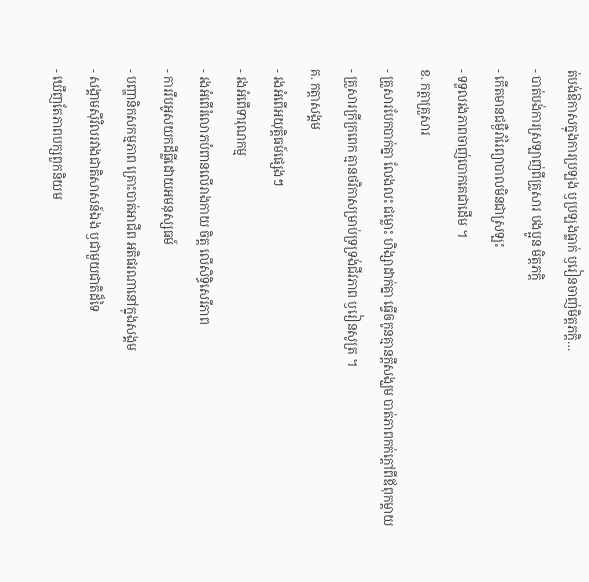ត់បង់ឱកាសក្នុងការប្រឡង ឫប្រឡងធ្លាក់ ឫរៀនចាញ់មិត្តភក្តិ…
- បាត់បង់ការស្រឡាញ់ពីគ្រួសារ បងប្អូន មិត្តភក្តិ
- កើតមានជម្ងឺរាំរៃព្យាបាលមិនជាស្រឡះ
- ទទួលរងភាពចាញ់បោកគេជាដើម ។
ខ. កត្តាគ្រួសារ
- គ្រួសារបែកបាក់គ្នា លែងលះ ជម្លោះ ហិង្សាដាក់គ្នា ធ្វើឲកូនគ្មានក្តីសង្ឃម បាត់ភាពកក់ក្តៅពីឪពុកម្តាយ
- គ្រួសារក្រីក្រពេក គ្មានថវិកាសម្រាប់ទ្រទ្រង់ជីវភាព ឫរៀនសូត្រ ។
គ. កត្តាសង្គម
- រងអំពើអយុត្តិធម៍ផ្សេងៗ
- រងអំពើទារុណកម្ម
- រងអំពើរំលោភបំពានលើរាងកាយ ចិត្ត លើសិទ្ធិសេរីភាព
- ការរឹបអូសយកដីធ្លីដោយអមនុស្សធម៍
- បញ្ហានិកសកម្មភាព គ្រោះបាត់អាជីព អតិផរណានៅក្នុងសង្គម
- សង្គាមស៊ីវិលរវាងជាតិសាសន៍ឯង ឫជាមួយជាតិដ៏ទៃ
- ឃើញតែភាពបក្សពួកនិយម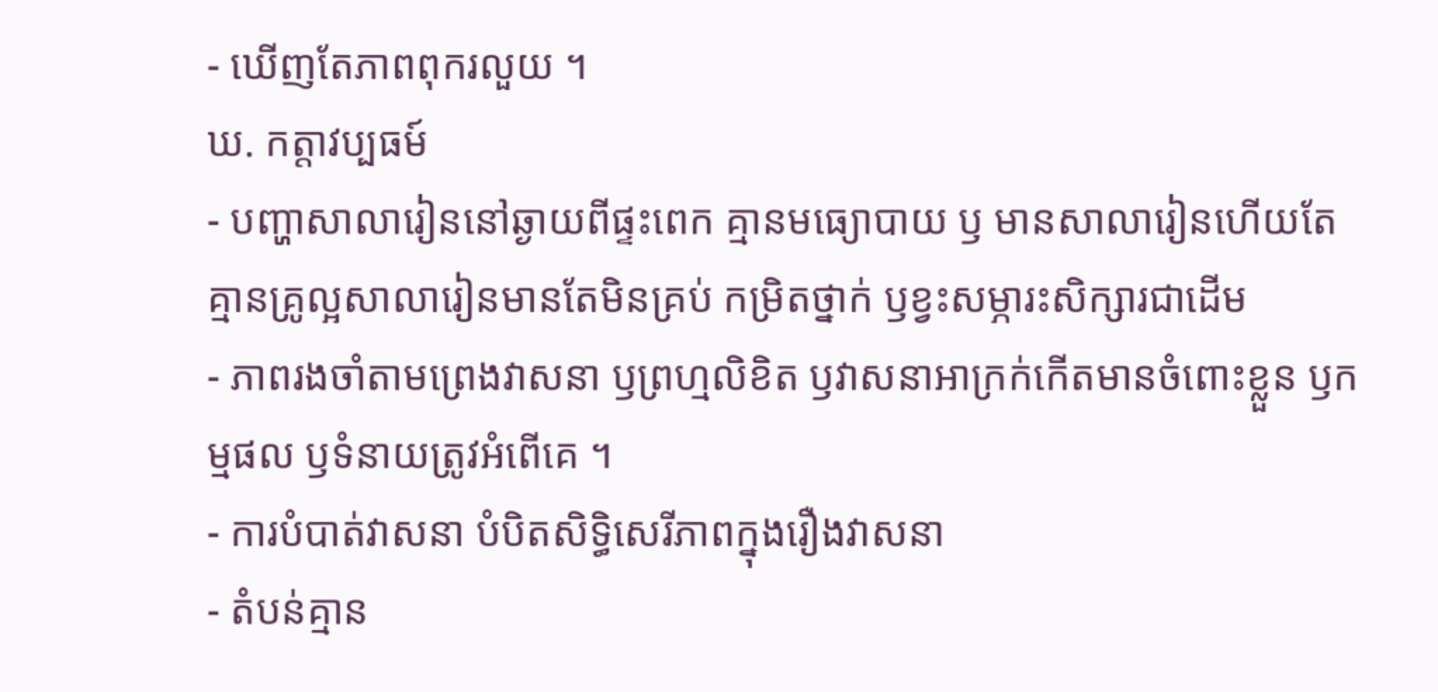- ឃើញតែភាពពុករលួយ ។
ឃ. កត្តាវប្បធម៍
- បញ្ហាសាលារៀននៅឆ្ងាយពីផ្ទះពេក គ្មានមធ្យោបាយ ឫ មានសាលារៀនហើយតែគ្មានគ្រូល្អសាលារៀនមានតែមិនគ្រប់ កម្រិតថ្នាក់ ឫខ្វះសម្ភារះសិក្សារជាដើម
- ភាពរងចាំតាមព្រេងវាសនា ឫព្រហ្មលិខិត ឫវាសនាអាក្រក់កើតមានចំពោះខ្លួន ឫកម្មផល ឫទំនាយត្រូវអំពើគេ ។
- ការបំបាត់វាសនា បំបិតសិទ្ធិសេរីភាពក្នុងរឿងវាសនា
- តំបន់គ្មាន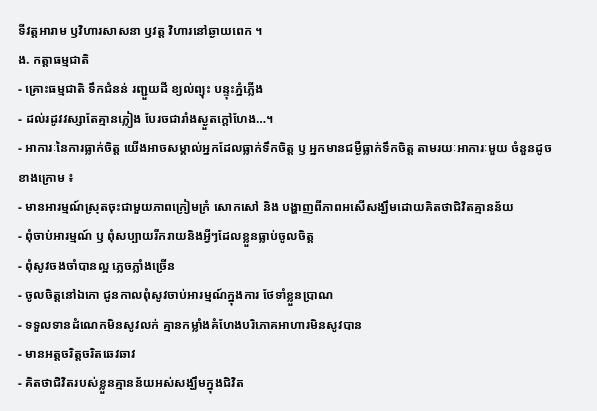ទីវត្តអារាម ឫវិហារសាសនា ឫវត្ត វិហារនៅឆ្ងាយពេក ។
ង. កត្តាធម្មជាតិ
- គ្រោះធម្មជាតិ ទឹកជំនន់ រញ្ជួយដី ខ្យល់ព្យុះ បន្ទុះភ្នំភ្លើង
- ដល់រដូវវស្សាតែគ្មានភ្លៀង បែរចជារាំងស្ងួតក្តៅហែង…។
- អាការៈនៃការធ្លាក់ចិត្ត យើងអាចសម្គាល់អ្នកដែលធ្លាក់ទឹកចិត្ត ឫ អ្នកមានជម្ងឺធ្លាក់ទឹកចិត្ត តាមរយៈអាការៈមួយ ចំនួនដូចខាងក្រោម ៖
- មានអារម្មណ៍ស្រុតចុះជាមួយភាពក្រៀមក្រំ សោកសៅ និង បង្ហាញពីភាពអសើសង្ឃឹមដោយគិតថាជិវិតគ្មានន័យ
- ពុំចាប់អារម្មណ៍ ឫ ពុំសប្បាយរីករាយនិងអ្វីៗដែលខ្លួនធ្លាប់ចូលចិត្ត
- ពុំសូវចងចាំបានល្អ ភ្លេចភ្លាំងច្រើន
- ចូលចិត្តនៅឯកោ ជូនកាលពុំសូវចាប់អារម្មណ៍ក្នុងការ ថែទាំខ្លួនប្រាណ
- ទទួលទានដំណេកមិនសូវលក់ គ្មានកម្លាំងគំហែងបរិភោគអាហារមិនសូវបាន
- មានអត្តចរិត្តចរិតឆេវឆាវ
- គិតថាជិវិតរបស់ខ្លួនគ្មានន័យអស់សង្ឃឹមក្នុងជិវិត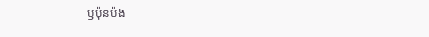ឫប៉ុនប៉ង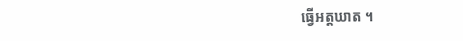ធ្វើអត្តឃាត ។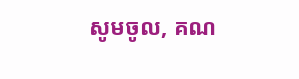សូមចូល, គណ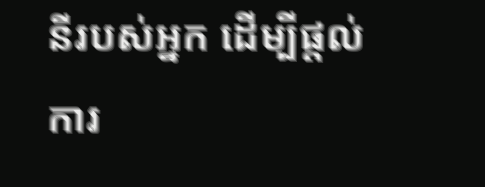នីរបស់អ្នក ដើម្បីផ្តល់ការ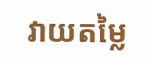វាយតម្លៃ